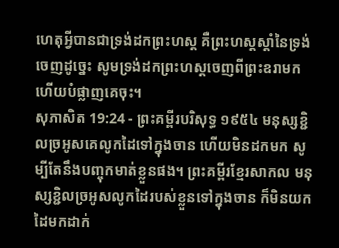ហេតុអ្វីបានជាទ្រង់ដកព្រះហស្ត គឺព្រះហស្តស្តាំនៃទ្រង់ចេញដូច្នេះ សូមទ្រង់ដកព្រះហស្តចេញពីព្រះឧរាមក ហើយបំផ្លាញគេចុះ។
សុភាសិត 19:24 - ព្រះគម្ពីរបរិសុទ្ធ ១៩៥៤ មនុស្សខ្ជិលច្រអូសគេលូកដៃទៅក្នុងចាន ហើយមិនដកមក សូម្បីតែនឹងបញ្ចុកមាត់ខ្លួនផង។ ព្រះគម្ពីរខ្មែរសាកល មនុស្សខ្ជិលច្រអូសលូកដៃរបស់ខ្លួនទៅក្នុងចាន ក៏មិនយកដៃមកដាក់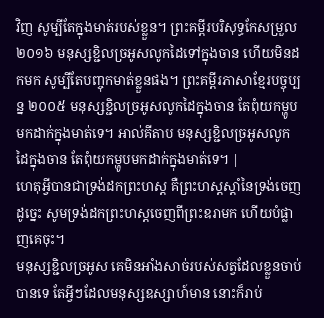វិញ សូម្បីតែក្នុងមាត់របស់ខ្លួន។ ព្រះគម្ពីរបរិសុទ្ធកែសម្រួល ២០១៦ មនុស្សខ្ជិលច្រអូសលូកដៃទៅក្នុងចាន ហើយមិនដកមក សូម្បីតែបញ្ចុកមាត់ខ្លួនផង។ ព្រះគម្ពីរភាសាខ្មែរបច្ចុប្បន្ន ២០០៥ មនុស្សខ្ជិលច្រអូសលូកដៃក្នុងចាន តែពុំយកម្ហូបមកដាក់ក្នុងមាត់ទេ។ អាល់គីតាប មនុស្សខ្ជិលច្រអូសលូកដៃក្នុងចាន តែពុំយកម្ហូបមកដាក់ក្នុងមាត់ទេ។ |
ហេតុអ្វីបានជាទ្រង់ដកព្រះហស្ត គឺព្រះហស្តស្តាំនៃទ្រង់ចេញដូច្នេះ សូមទ្រង់ដកព្រះហស្តចេញពីព្រះឧរាមក ហើយបំផ្លាញគេចុះ។
មនុស្សខ្ជិលច្រអូស គេមិនអាំងសាច់របស់សត្វដែលខ្លួនចាប់បានទេ តែអ្វីៗដែលមនុស្សឧស្សាហ៍មាន នោះក៏រាប់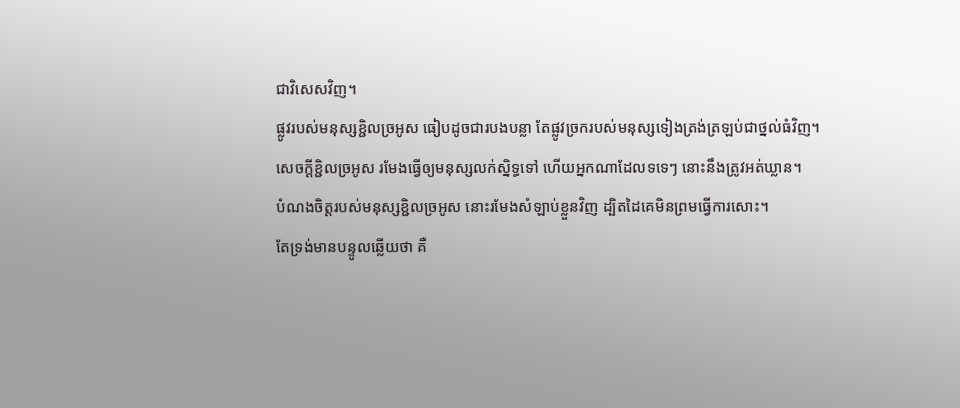ជាវិសេសវិញ។
ផ្លូវរបស់មនុស្សខ្ជិលច្រអូស ធៀបដូចជារបងបន្លា តែផ្លូវច្រករបស់មនុស្សទៀងត្រង់ត្រឡប់ជាថ្នល់ធំវិញ។
សេចក្ដីខ្ជិលច្រអូស រមែងធ្វើឲ្យមនុស្សលក់ស្និទ្ធទៅ ហើយអ្នកណាដែលទទេៗ នោះនឹងត្រូវអត់ឃ្លាន។
បំណងចិត្តរបស់មនុស្សខ្ជិលច្រអូស នោះរមែងសំឡាប់ខ្លួនវិញ ដ្បិតដៃគេមិនព្រមធ្វើការសោះ។
តែទ្រង់មានបន្ទូលឆ្លើយថា គឺ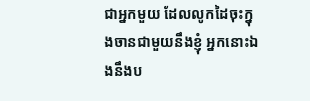ជាអ្នកមួយ ដែលលូកដៃចុះក្នុងចានជាមួយនឹងខ្ញុំ អ្នកនោះឯងនឹងប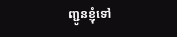ញ្ជូនខ្ញុំទៅ